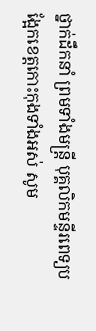ថ្នាក់ដឹកនាំ ព្រមទាំងមន្ត្រី បុគ្គលិកមន្ទីរពេទ្យបង្អែកខេត្តកោះកុងទាំងអស់ សូម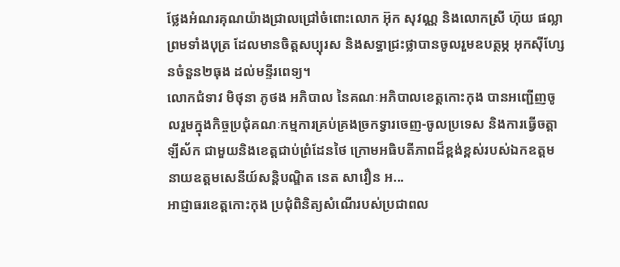ថ្លែងអំណរគុណយ៉ាងជ្រាលជ្រៅចំពោះលោក អ៊ុក សុវណ្ណ និងលោកស្រី ហ៊ុយ ផល្លា ព្រមទាំងបុត្រ ដែលមានចិត្តសប្បុរស និងសទ្ធាជ្រះថ្លាបានចូលរួមឧបត្ថម្ភ អុកស៊ីហ្សែនចំនួន២ធុង ដល់មន្ទីរពេទ្យ។
លោកជំទាវ មិថុនា ភូថង អភិបាល នៃគណៈអភិបាលខេត្តកោះកុង បានអញ្ជើញចូលរួមក្នុងកិច្ចប្រជុំគណៈកម្មការគ្រប់គ្រងច្រកទ្វារចេញ-ចូលប្រទេស និងការធ្វើចត្តាឡីស័ក ជាមួយនិងខេត្តជាប់ព្រំដែនថៃ ក្រោមអធិបតីភាពដ៏ខ្ពង់ខ្ពស់របស់ឯកឧត្តម នាយឧត្ដមសេនីយ៍សន្តិបណ្ឌិត នេត សាវឿន អ...
អាជ្ញាធរខេត្តកោះកុង ប្រជុំពិនិត្យសំណើរបស់ប្រជាពល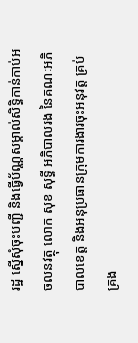រដ្ឋ ស្នើសុំចុះបញ្ជី និងធ្វើប័ណ្ណសម្គាល់សិទ្ធិកាន់កាប់អចលនវត្ថុ លោក សុខ សុទ្ធី អភិបាលរង នៃគណៈអភិបាលខេត្ត និងអនុប្រធានក្រុមការងារចុះអនុវត្ត គ្រប់គ្រង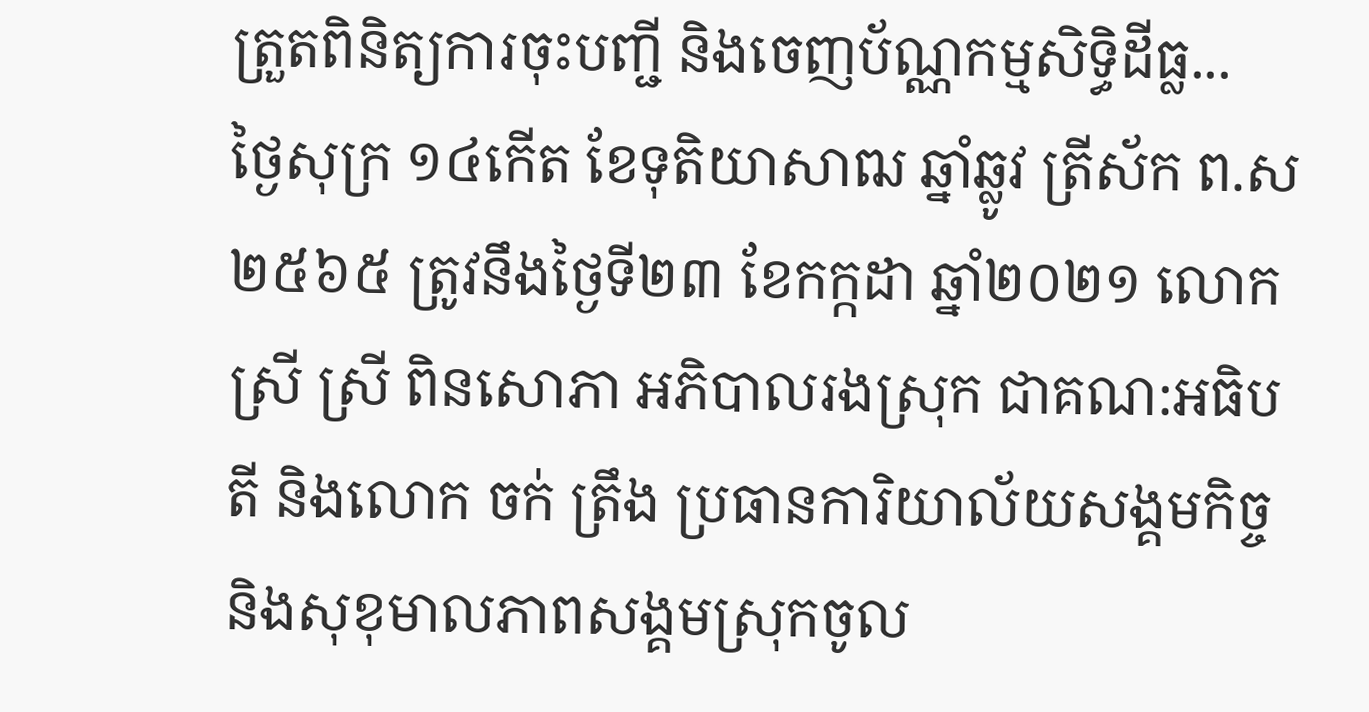ត្រួតពិនិត្យការចុះបញ្ជី និងចេញប័ណ្ណកម្មសិទ្ធិដីធ្ល...
ថ្ងៃសុក្រ ១៤កើត ខែទុតិយាសាឍ ឆ្នាំឆ្លូវ ត្រីស័ក ព.ស ២៥៦៥ ត្រូវនឹងថ្ងៃទី២៣ ខែកក្កដា ឆ្នាំ២០២១ លោកស្រី ស្រី ពិនសោភា អភិបាលរងស្រុក ជាគណ:អធិបតី និងលោក ចក់ ត្រឹង ប្រធានការិយាល័យសង្គមកិច្ច និងសុខុមាលភាពសង្គមស្រុកចូល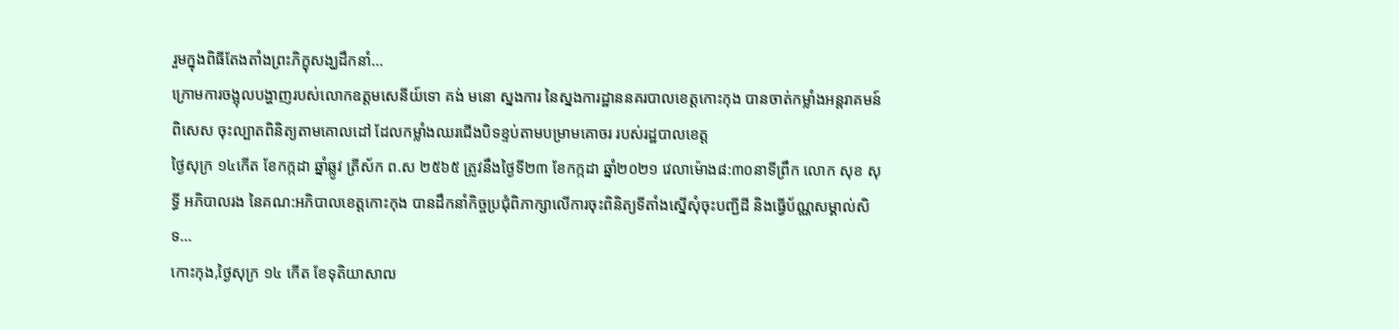រួមក្នុងពិធីតែងតាំងព្រះភិក្ខុសង្ឃដឹកនាំ...
ក្រោមការចង្អុលបង្ហាញរបស់លោកឧត្ដមសេនីយ៍ទោ គង់ មនោ ស្នងការ នៃស្នងការដ្ឋាននគរបាលខេត្តកោះកុង បានចាត់កម្លាំងអន្តរាគមន៍ពិសេស ចុះល្បាតពិនិត្យតាមគោលដៅ ដែលកម្លាំងឈរជេីងបិទខ្ទប់តាមបម្រាមគោចរ របស់រដ្ឋបាលខេត្ត
ថ្ងៃសុក្រ ១៤កើត ខែកក្កដា ឆ្នាំឆ្លូវ ត្រីស័ក ព.ស ២៥៦៥ ត្រូវនឹងថ្ងៃទី២៣ ខែកក្កដា ឆ្នាំ២០២១ វេលាម៉ោង៨:៣០នាទីព្រឹក លោក សុខ សុទ្ធី អភិបាលរង នៃគណ:អភិបាលខេត្តកោះកុង បានដឹកនាំកិច្ចប្រជុំពិភាក្សាលើការចុះពិនិត្យទីតាំងស្នើសុំចុះបញ្ជីដី និងធ្វើប័ណ្ណសម្គាល់សិទ...
កោះកុង,ថ្ងៃសុក្រ ១៤ កើត ខែទុតិយាសាឍ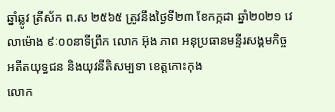ឆ្នាំឆ្លូវ ត្រីស័ក ព.ស ២៥៦៥ ត្រូវនឹងថ្ងៃទី២៣ ខែកក្កដា ឆ្នាំ២០២១ វេលាម៉ោង ៩ៈ០០នាទីព្រឹក លោក អ៊ុង ភាព អនុប្រធានមន្ទីរសង្គមកិច្ច អតីតយុទ្ធជន និងយុវនីតិសម្បទា ខេត្តកោះកុង
លោក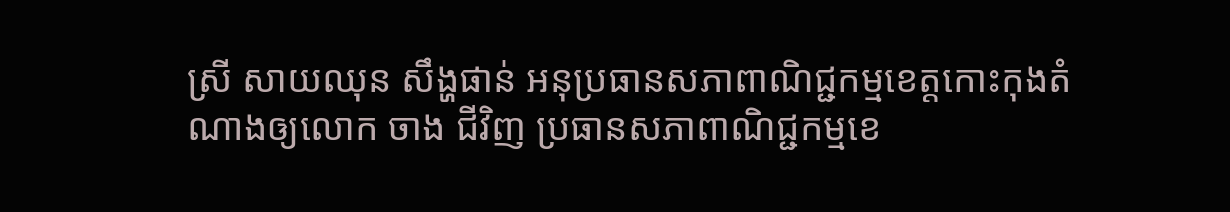ស្រី សាយឈុន សឹង្ហផាន់ អនុប្រធានសភាពាណិជ្ជកម្មខេត្តកោះកុងតំណាងឲ្យលោក ចាង ជីវិញ ប្រធានសភាពាណិជ្ជកម្មខេ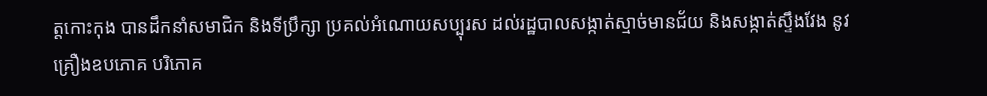ត្តកោះកុង បានដឹកនាំសមាជិក និងទីប្រឹក្សា ប្រគល់អំណោយសប្បុរស ដល់រដ្ឋបាលសង្កាត់ស្មាច់មានជ័យ និងសង្កាត់ស្ទឹងវែង នូវគ្រឿងឧបភោគ បរិភោគ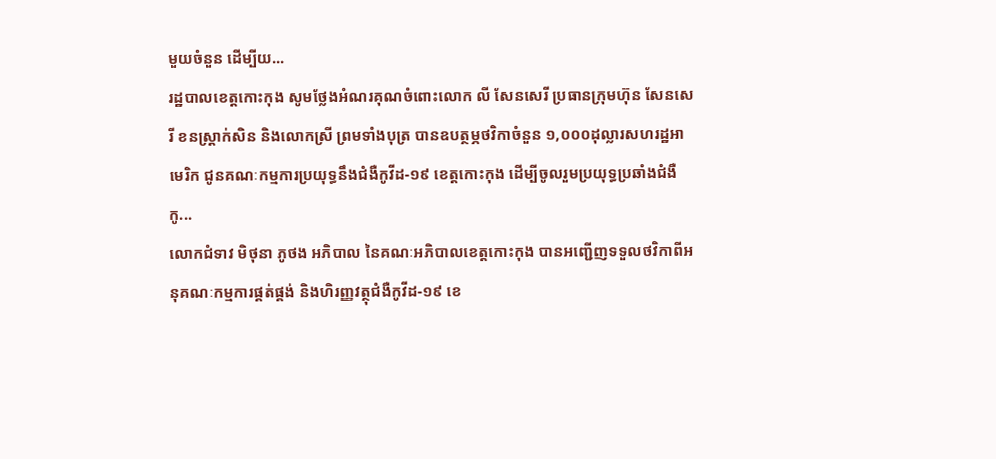មួយចំនួន ដើម្បីយ...
រដ្ឋបាលខេត្តកោះកុង សូមថ្លែងអំណរគុណចំពោះលោក លី សែនសេរី ប្រធានក្រុមហ៊ុន សែនសេរី ខនស្រ្តាក់សិន និងលោកស្រី ព្រមទាំងបុត្រ បានឧបត្ថម្ភថវិកាចំនួន ១,០០០ដុល្លារសហរដ្ឋអាមេរិក ជូនគណៈកម្មការប្រយុទ្ធនឹងជំងឺកូវីដ-១៩ ខេត្តកោះកុង ដើម្បីចូលរួមប្រយុទ្ធប្រឆាំងជំងឺកូ...
លោកជំទាវ មិថុនា ភូថង អភិបាល នៃគណៈអភិបាលខេត្តកោះកុង បានអញ្ជើញទទួលថវិកាពីអនុគណៈកម្មការផ្គត់ផ្គង់ និងហិរញ្ញវត្ថុជំងឺកូវីដ-១៩ ខេ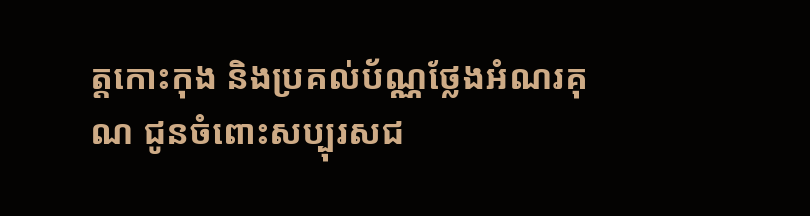ត្តកោះកុង និងប្រគល់ប័ណ្ណថ្លែងអំណរគុណ ជូនចំពោះសប្បុរសជ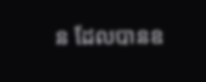ន ដែលបានឧ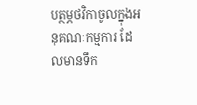បត្ថម្ភថវិកាចូលក្នុងអនុគណៈកម្មការ ដែលមានទឹក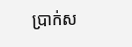ប្រាក់ស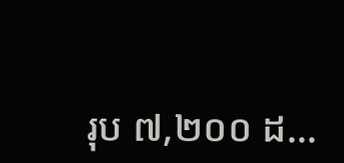រុប ៧,២០០ ដ...